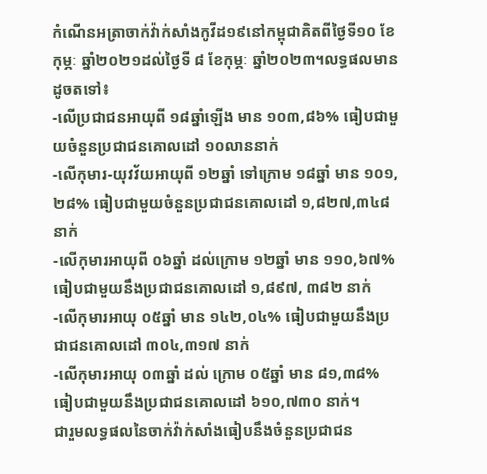កំណើនអត្រាចាក់វ៉ាក់សាំងកូវីដ១៩នៅកម្ពុជាគិតពីថ្ងៃទី១០ ខែកុម្ភៈ ឆ្នាំ២០២១ដល់ថ្ងៃទី ៨ ខែកុម្ភៈ ឆ្នាំ២០២៣។លទ្ធផលមានដូចតទៅ៖
-លើប្រជាជនអាយុពី ១៨ឆ្នាំឡើង មាន ១០៣,៨៦% ធៀបជាមួយចំនួនប្រជាជនគោលដៅ ១០លាននាក់
-លើកុមារ-យុវវ័យអាយុពី ១២ឆ្នាំ ទៅក្រោម ១៨ឆ្នាំ មាន ១០១,២៨% ធៀបជាមួយចំនួនប្រជាជនគោលដៅ ១,៨២៧,៣៤៨ នាក់
-លើកុមារអាយុពី ០៦ឆ្នាំ ដល់ក្រោម ១២ឆ្នាំ មាន ១១០,៦៧% ធៀបជាមួយនឹងប្រជាជនគោលដៅ ១,៨៩៧, ៣៨២ នាក់
-លើកុមារអាយុ ០៥ឆ្នាំ មាន ១៤២,០៤% ធៀបជាមួយនឹងប្រជាជនគោលដៅ ៣០៤,៣១៧ នាក់
-លើកុមារអាយុ ០៣ឆ្នាំ ដល់ ក្រោម ០៥ឆ្នាំ មាន ៨១,៣៨% ធៀបជាមួយនឹងប្រជាជនគោលដៅ ៦១០,៧៣០ នាក់។
ជារួមលទ្ធផលនៃចាក់វ៉ាក់សាំងធៀបនឹងចំនួនប្រជាជន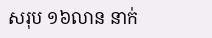សរុប ១៦លាន នាក់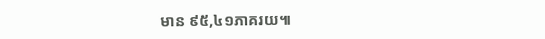មាន ៩៥,៤១ភាគរយ៕